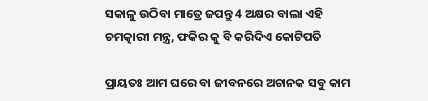ସକାଳୁ ଉଠିବା ମାତ୍ରେ ଜପନ୍ତୁ 4 ଅକ୍ଷର ବାଲା ଏହି ଚମତ୍କାରୀ ମନ୍ତ୍ର, ଫକିର କୁ ବି କରିଦିଏ କୋଟିପତି

ପ୍ରାୟତଃ ଆମ ଘରେ ବା ଜୀବନରେ ଅଚାନକ ସବୁ କାମ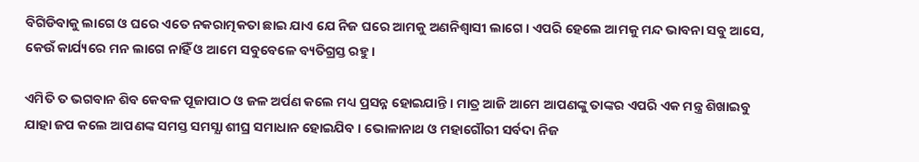ବିଗିଡିବାକୁ ଲାଗେ ଓ ଘରେ ଏତେ ନକରାତ୍ମକତା ଛାଇ ଯାଏ ଯେ ନିଜ ଘରେ ଆମକୁ ଅଣନିଶ୍ବାସୀ ଲାଗେ । ଏପରି ହେଲେ ଆମକୁ ମନ୍ଦ ଭାବନା ସବୁ ଆସେ, କେଉଁ କାର୍ଯ୍ୟରେ ମନ ଲାଗେ ନାହିଁ ଓ ଆମେ ସବୁବେଳେ ବ୍ୟତିଗ୍ରସ୍ତ ରହୁ ।

ଏମିତି ତ ଭଗବାନ ଶିବ କେବଳ ପୂଜାପାଠ ଓ ଜଳ ଅର୍ପଣ କଲେ ମଧ୍ୟ ପ୍ରସନ୍ନ ହୋଇଯାନ୍ତି । ମାତ୍ର ଆଜି ଆମେ ଆପଣଙ୍କୁ ତାଙ୍କର ଏପରି ଏକ ମନ୍ତ୍ର ଶିଖାଇବୁ ଯାହା ଜପ କଲେ ଆପଣଙ୍କ ସମସ୍ତ ସମସ୍ଯା ଶୀଘ୍ର ସମାଧାନ ହୋଇଯିବ । ଭୋଳାନାଥ ଓ ମହାଗୌରୀ ସର୍ବଦା ନିଜ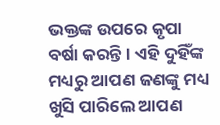ଭକ୍ତଙ୍କ ଉପରେ କୃପା ବର୍ଷା କରନ୍ତି । ଏହି ଦୁହିଁଙ୍କ ମଧ୍ୟରୁ ଆପଣ ଜଣଙ୍କୁ ମଧ୍ୟ ଖୁସି ପାରିଲେ ଆପଣ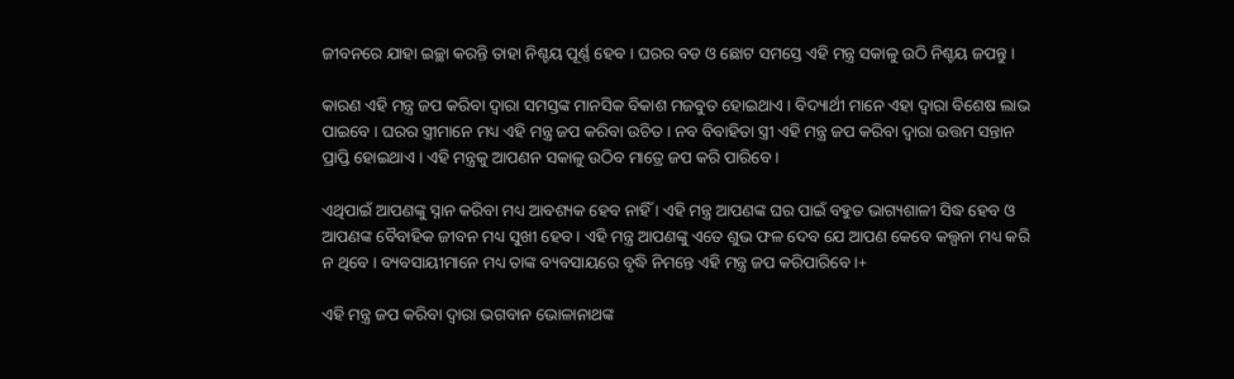ଜୀବନରେ ଯାହା ଇଚ୍ଛା କରନ୍ତି ତାହା ନିଶ୍ଚୟ ପୂର୍ଣ୍ଣ ହେବ । ଘରର ବଡ ଓ ଛୋଟ ସମସ୍ତେ ଏହି ମନ୍ତ୍ର ସକାଳୁ ଉଠି ନିଶ୍ଚୟ ଜପନ୍ତୁ ।

କାରଣ ଏହି ମନ୍ତ୍ର ଜପ କରିବା ଦ୍ଵାରା ସମସ୍ତଙ୍କ ମାନସିକ ବିକାଶ ମଜବୁତ ହୋଇଥାଏ । ବିଦ୍ୟାର୍ଥୀ ମାନେ ଏହା ଦ୍ଵାରା ବିଶେଷ ଲାଭ ପାଇବେ । ଘରର ସ୍ତ୍ରୀମାନେ ମଧ୍ୟ ଏହି ମନ୍ତ୍ର ଜପ କରିବା ଉଚିତ । ନବ ବିବାହିତା ସ୍ତ୍ରୀ ଏହି ମନ୍ତ୍ର ଜପ କରିବା ଦ୍ଵାରା ଉତ୍ତମ ସନ୍ତାନ ପ୍ରାପ୍ତି ହୋଇଥାଏ । ଏହି ମନ୍ତ୍ରକୁ ଆପଣନ ସକାଳୁ ଉଠିବ ମାତ୍ରେ ଜପ କରି ପାରିବେ ।

ଏଥିପାଇଁ ଆପଣଙ୍କୁ ସ୍ନାନ କରିବା ମଧ୍ୟ ଆବଶ୍ୟକ ହେବ ନାହିଁ । ଏହି ମନ୍ତ୍ର ଆପଣଙ୍କ ଘର ପାଇଁ ବହୁତ ଭାଗ୍ୟଶାଳୀ ସିଦ୍ଧ ହେବ ଓ ଆପଣଙ୍କ ବୈବାହିକ ଜୀବନ ମଧ୍ୟ ସୁଖୀ ହେବ । ଏହି ମନ୍ତ୍ର ଆପଣଙ୍କୁ ଏତେ ଶୁଭ ଫଳ ଦେବ ଯେ ଆପଣ କେବେ କଲ୍ପନା ମଧ୍ୟ କରି ନ ଥିବେ । ବ୍ୟବସାୟୀମାନେ ମଧ୍ୟ ତାଙ୍କ ବ୍ୟବସାୟରେ ବୃଦ୍ଧି ନିମନ୍ତେ ଏହି ମନ୍ତ୍ର ଜପ କରିପାରିବେ ।+

ଏହି ମନ୍ତ୍ର ଜପ କରିବା ଦ୍ଵାରା ଭଗବାନ ଭୋଳାନାଥଙ୍କ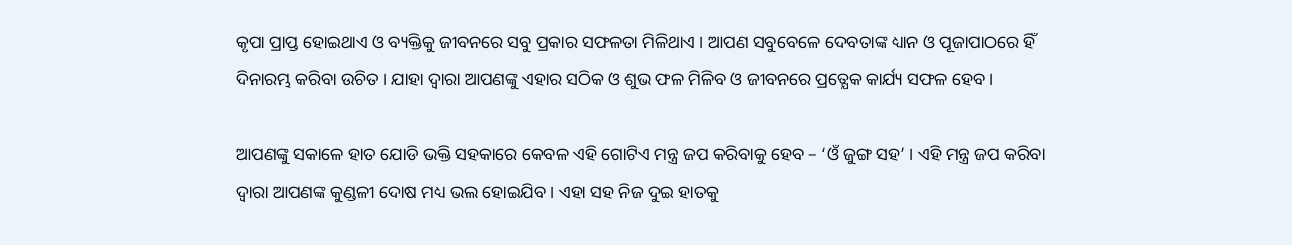କୃପା ପ୍ରାପ୍ତ ହୋଇଥାଏ ଓ ବ୍ୟକ୍ତିକୁ ଜୀବନରେ ସବୁ ପ୍ରକାର ସଫଳତା ମିଳିଥାଏ । ଆପଣ ସବୁବେଳେ ଦେବତାଙ୍କ ଧ୍ୟାନ ଓ ପୂଜାପାଠରେ ହିଁ ଦିନାରମ୍ଭ କରିବା ଉଚିତ । ଯାହା ଦ୍ଵାରା ଆପଣଙ୍କୁ ଏହାର ସଠିକ ଓ ଶୁଭ ଫଳ ମିଳିବ ଓ ଜୀବନରେ ପ୍ରତ୍ଯେକ କାର୍ଯ୍ୟ ସଫଳ ହେବ ।

ଆପଣଙ୍କୁ ସକାଳେ ହାତ ଯୋଡି ଭକ୍ତି ସହକାରେ କେବଳ ଏହି ଗୋଟିଏ ମନ୍ତ୍ର ଜପ କରିବାକୁ ହେବ – ‘ଓଁ ଜୁଙ୍ଗ ସହ’ । ଏହି ମନ୍ତ୍ର ଜପ କରିବା ଦ୍ଵାରା ଆପଣଙ୍କ କୁଣ୍ଡଳୀ ଦୋଷ ମଧ୍ୟ ଭଲ ହୋଇଯିବ । ଏହା ସହ ନିଜ ଦୁଇ ହାତକୁ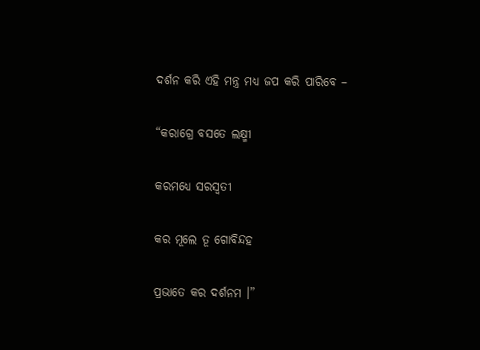ଦର୍ଶନ କରି ଏହି ମନ୍ତ୍ର ମଧ୍ୟ ଜପ କରି ପାରିବେ –

“କରାଗ୍ରେ ବସତେ ଲକ୍ଷ୍ମୀ

କରମଧ୍ୟେ ସରସ୍ଵତୀ

କର ମୂଲେ ତୂ ଗୋବିନ୍ଦହ

ପ୍ରଭାତେ କର ଦର୍ଶନମ ।”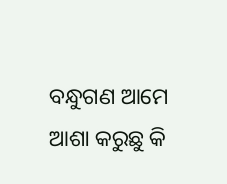ବନ୍ଧୁଗଣ ଆମେ ଆଶା କରୁଛୁ କି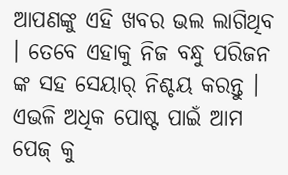ଆପଣଙ୍କୁ ଏହି ଖବର ଭଲ ଲାଗିଥିବ । ତେବେ ଏହାକୁ ନିଜ ବନ୍ଧୁ ପରିଜନ ଙ୍କ ସହ ସେୟାର୍ ନିଶ୍ଚୟ କରନ୍ତୁ । ଏଭଳି ଅଧିକ ପୋଷ୍ଟ ପାଇଁ ଆମ ପେଜ୍ କୁ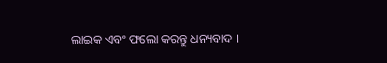ଲାଇକ ଏବଂ ଫଲୋ କରନ୍ତୁ ଧନ୍ୟବାଦ ।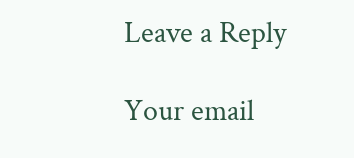Leave a Reply

Your email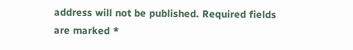address will not be published. Required fields are marked *